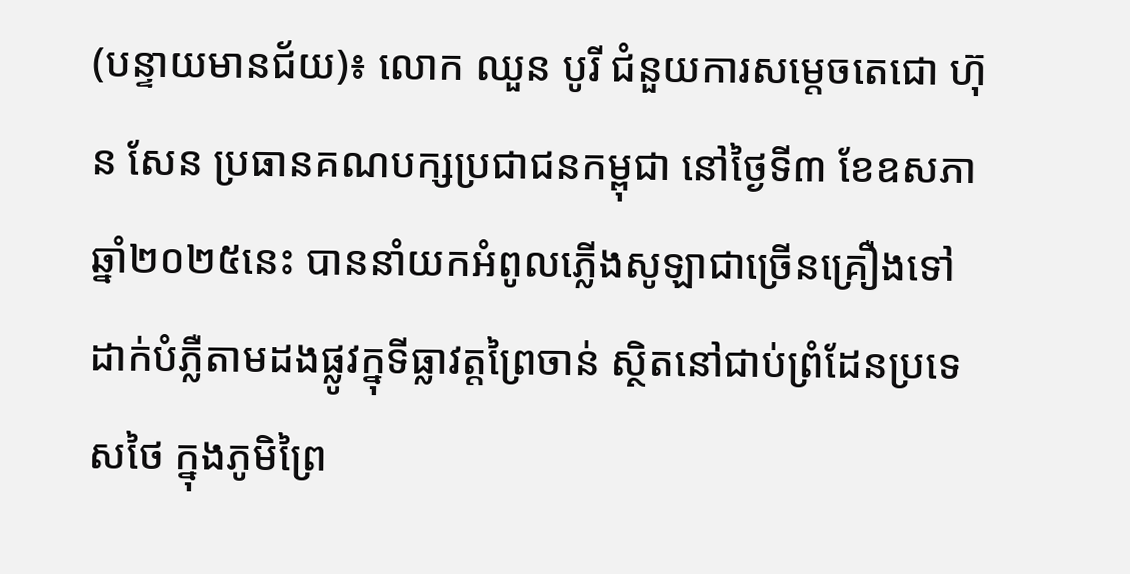(បន្ទាយមានជ័យ)៖ លោក ឈួន បូរី ជំនួយការសម្ដេចតេជោ ហ៊ុន សែន ប្រធានគណបក្សប្រជាជនកម្ពុជា នៅថ្ងៃទី៣ ខែឧសភា ឆ្នាំ២០២៥នេះ បាននាំយកអំពូលភ្លើងសូឡាជាច្រើនគ្រឿងទៅដាក់បំភ្លឺតាមដងផ្លូវក្នុទីធ្លាវត្តព្រៃចាន់ ស្ថិតនៅជាប់ព្រំដែនប្រទេសថៃ ក្នុងភូមិព្រៃ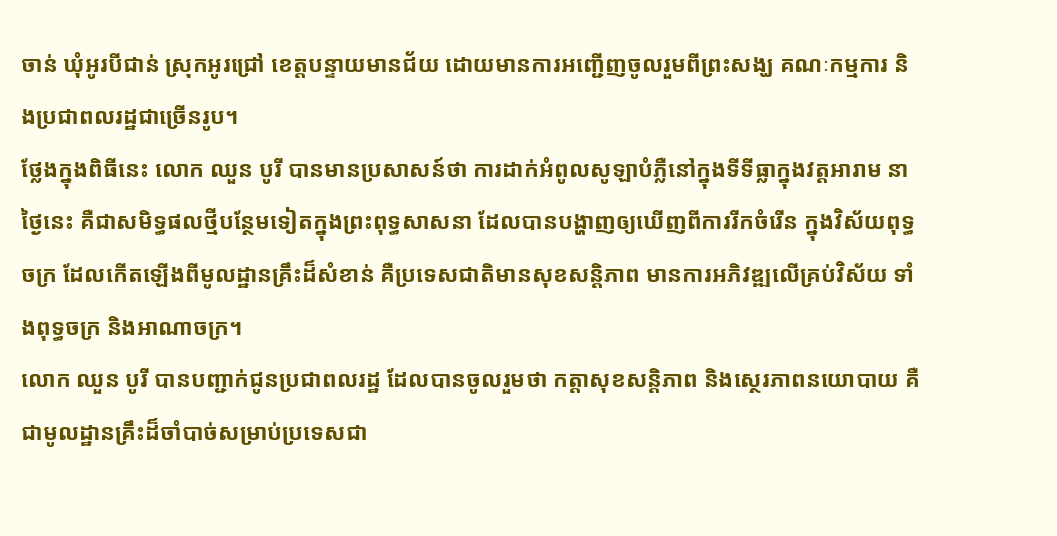ចាន់ ឃុំអូរបីជាន់ ស្រុកអូរជ្រៅ ខេត្តបន្ទាយមានជ័យ ដោយមានការអញ្ជើញចូលរួមពីព្រះសង្ឃ គណៈកម្មការ និងប្រជាពលរដ្ឋជាច្រើនរូប។
ថ្លែងក្នុងពិធីនេះ លោក ឈួន បូរី បានមានប្រសាសន៍ថា ការដាក់អំពូលសូឡាបំភ្លឺនៅក្នុងទីទីធ្លាក្នុងវត្តអារាម នាថ្ងៃនេះ គឺជាសមិទ្ធផលថ្មីបន្ថែមទៀតក្នុងព្រះពុទ្ធសាសនា ដែលបានបង្ហាញឲ្យឃើញពីការរីកចំរើន ក្នុងវិស័យពុទ្ធចក្រ ដែលកើតឡើងពីមូលដ្ឋានគ្រឹះដ៏សំខាន់ គឺប្រទេសជាតិមានសុខសន្តិភាព មានការអភិវឌ្ឍលើគ្រប់វិស័យ ទាំងពុទ្ធចក្រ និងអាណាចក្រ។
លោក ឈួន បូរី បានបញ្ជាក់ជូនប្រជាពលរដ្ឋ ដែលបានចូលរួមថា កត្តាសុខសន្តិភាព និងស្ថេរភាពនយោបាយ គឺជាមូលដ្ឋានគ្រឹះដ៏ចាំបាច់សម្រាប់ប្រទេសជា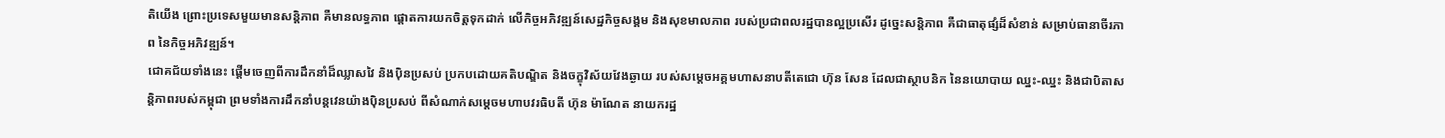តិយើង ព្រោះប្រទេសមួយមានសន្តិភាព គឺមានលទ្ធភាព ផ្តោតការយកចិត្តទុកដាក់ លើកិច្ចអភិវឌ្ឍន៍សេដ្ឋកិច្ចសង្គម និងសុខមាលភាព របស់ប្រជាពលរដ្ឋបានល្អប្រសើរ ដូច្នេះសន្តិភាព គឺជាធាតុផ្សំដ៏សំខាន់ សម្រាប់ធានាចីរភាព នៃកិច្ចអភិវឌ្ឍន៍។
ជោគជ័យទាំងនេះ ផ្តើមចេញពីការដឹកនាំដ៏ឈ្លាសវៃ និងប៉ិនប្រសប់ ប្រកបដោយគតិបណ្ឌិត និងចក្ខុវិស័យវែងឆ្ងាយ របស់សម្តេចអគ្គមហាសនាបតីតេជោ ហ៊ុន សែន ដែលជាស្ថាបនិក នៃនយោបាយ ឈ្នះ-ឈ្នះ និងជាបិតាសន្តិភាពរបស់កម្ពុជា ព្រមទាំងការដឹកនាំបន្តវេនយ៉ាងប៉ិនប្រសប់ ពីសំណាក់សម្តេចមហាបវរធិបតី ហ៊ុន ម៉ាណែត នាយករដ្ឋ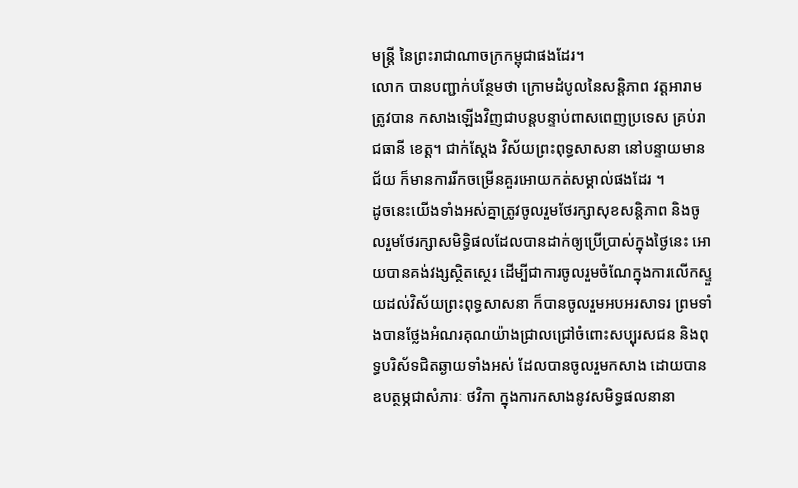មន្ត្រី នៃព្រះរាជាណាចក្រកម្ពុជាផងដែរ។
លោក បានបញ្ជាក់បន្ថែមថា ក្រោមដំបូលនៃសន្តិភាព វត្តអារាមត្រូវបាន កសាងឡើងវិញជាបន្តបន្ទាប់ពាសពេញប្រទេស គ្រប់រាជធានី ខេត្ត។ ជាក់ស្តែង វិស័យព្រះពុទ្ធសាសនា នៅបន្ទាយមានជ័យ ក៏មានការរីកចម្រើនគួរអោយកត់សម្គាល់ផងដែរ ។
ដូចនេះយើងទាំងអស់គ្នាត្រូវចូលរួមថែរក្សាសុខសន្តិភាព និងចូលរួមថែរក្សាសមិទ្ធិផលដែលបានដាក់ឲ្យប្រើប្រាស់ក្នុងថ្ងៃនេះ អោយបានគង់វង្សស្ថិតស្ថេរ ដើម្បីជាការចូលរួមចំណែក្នុងការលើកស្ទួយដល់វិស័យព្រះពុទ្ធសាសនា ក៏បានចូលរួមអបអរសាទរ ព្រមទាំងបានថ្លែងអំណរគុណយ៉ាងជ្រាលជ្រៅចំពោះសប្បុរសជន និងពុទ្ធបរិស័ទជិតឆ្ងាយទាំងអស់ ដែលបានចូលរួមកសាង ដោយបានឧបត្ថម្ភជាសំភារៈ ថវិកា ក្នុងការកសាងនូវសមិទ្ធផលនានា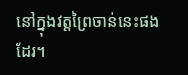នៅក្នុងវត្តព្រៃចាន់នេះផងដែរ។